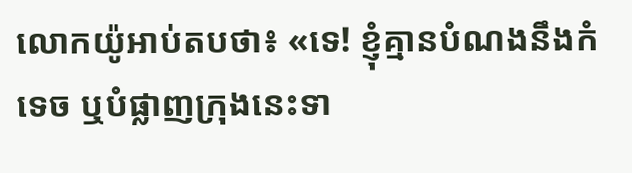លោកយ៉ូអាប់តបថា៖ «ទេ! ខ្ញុំគ្មានបំណងនឹងកំទេច ឬបំផ្លាញក្រុងនេះទា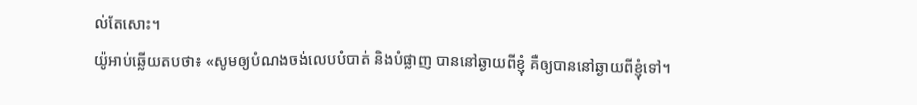ល់តែសោះ។
យ៉ូអាប់ឆ្លើយតបថា៖ «សូមឲ្យបំណងចង់លេបបំបាត់ និងបំផ្លាញ បាននៅឆ្ងាយពីខ្ញុំ គឺឲ្យបាននៅឆ្ងាយពីខ្ញុំទៅ។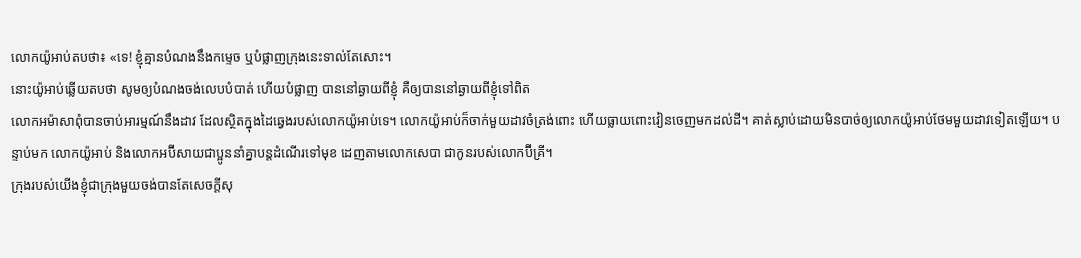លោកយ៉ូអាប់តបថា៖ «ទេ! ខ្ញុំគ្មានបំណងនឹងកម្ទេច ឬបំផ្លាញក្រុងនេះទាល់តែសោះ។
នោះយ៉ូអាប់ឆ្លើយតបថា សូមឲ្យបំណងចង់លេបបំបាត់ ហើយបំផ្លាញ បាននៅឆ្ងាយពីខ្ញុំ គឺឲ្យបាននៅឆ្ងាយពីខ្ញុំទៅពិត
លោកអម៉ាសាពុំបានចាប់អារម្មណ៍នឹងដាវ ដែលស្ថិតក្នុងដៃឆ្វេងរបស់លោកយ៉ូអាប់ទេ។ លោកយ៉ូអាប់ក៏ចាក់មួយដាវចំត្រង់ពោះ ហើយធ្លាយពោះវៀនចេញមកដល់ដី។ គាត់ស្លាប់ដោយមិនបាច់ឲ្យលោកយ៉ូអាប់ថែមមួយដាវទៀតឡើយ។ បន្ទាប់មក លោកយ៉ូអាប់ និងលោកអប៊ីសាយជាប្អូននាំគ្នាបន្តដំណើរទៅមុខ ដេញតាមលោកសេបា ជាកូនរបស់លោកប៊ីគ្រី។
ក្រុងរបស់យើងខ្ញុំជាក្រុងមួយចង់បានតែសេចក្តីសុ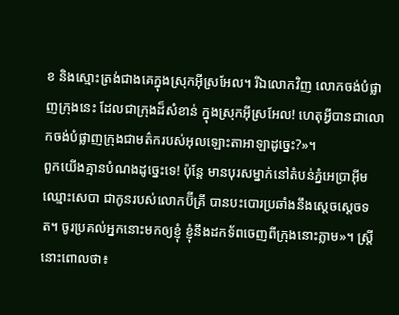ខ និងស្មោះត្រង់ជាងគេក្នុងស្រុកអ៊ីស្រអែល។ រីឯលោកវិញ លោកចង់បំផ្លាញក្រុងនេះ ដែលជាក្រុងដ៏សំខាន់ ក្នុងស្រុកអ៊ីស្រអែល! ហេតុអ្វីបានជាលោកចង់បំផ្លាញក្រុងជាមត៌ករបស់អុលឡោះតាអាឡាដូច្នេះ?»។
ពួកយើងគ្មានបំណងដូច្នេះទេ! ប៉ុន្តែ មានបុរសម្នាក់នៅតំបន់ភ្នំអេប្រាអ៊ីម ឈ្មោះសេបា ជាកូនរបស់លោកប៊ីគ្រី បានបះបោរប្រឆាំងនឹងស្តេចស្តេចទត។ ចូរប្រគល់អ្នកនោះមកឲ្យខ្ញុំ ខ្ញុំនឹងដកទ័ពចេញពីក្រុងនោះភ្លាម»។ ស្ត្រីនោះពោលថា៖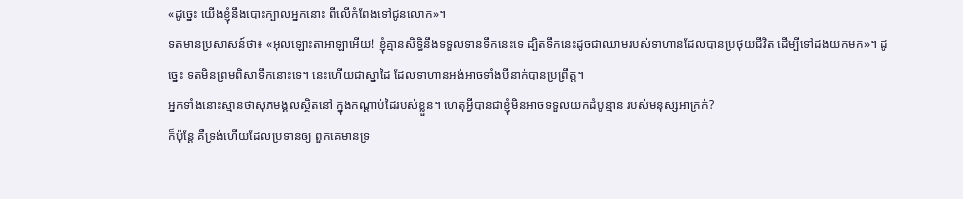«ដូច្នេះ យើងខ្ញុំនឹងបោះក្បាលអ្នកនោះ ពីលើកំពែងទៅជូនលោក»។
ទតមានប្រសាសន៍ថា៖ «អុលឡោះតាអាឡាអើយ! ខ្ញុំគ្មានសិទ្ធិនឹងទទួលទានទឹកនេះទេ ដ្បិតទឹកនេះដូចជាឈាមរបស់ទាហានដែលបានប្រថុយជីវិត ដើម្បីទៅដងយកមក»។ ដូច្នេះ ទតមិនព្រមពិសាទឹកនោះទេ។ នេះហើយជាស្នាដៃ ដែលទាហានអង់អាចទាំងបីនាក់បានប្រព្រឹត្ត។
អ្នកទាំងនោះស្មានថាសុភមង្គលស្ថិតនៅ ក្នុងកណ្ដាប់ដៃរបស់ខ្លួន។ ហេតុអ្វីបានជាខ្ញុំមិនអាចទទួលយកដំបូន្មាន របស់មនុស្សអាក្រក់?
ក៏ប៉ុន្តែ គឺទ្រង់ហើយដែលប្រទានឲ្យ ពួកគេមានទ្រ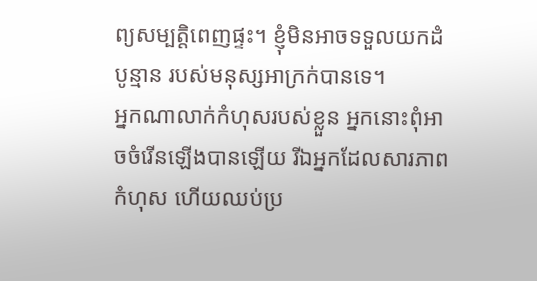ព្យសម្បត្តិពេញផ្ទះ។ ខ្ញុំមិនអាចទទួលយកដំបូន្មាន របស់មនុស្សអាក្រក់បានទេ។
អ្នកណាលាក់កំហុសរបស់ខ្លួន អ្នកនោះពុំអាចចំរើនឡើងបានឡើយ រីឯអ្នកដែលសារភាពកំហុស ហើយឈប់ប្រ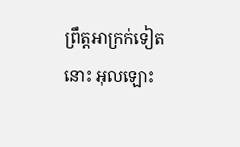ព្រឹត្តអាក្រក់ទៀតនោះ អុលឡោះ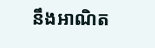នឹងអាណិត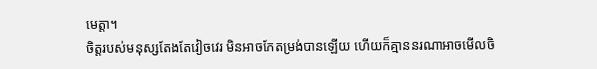មេត្តា។
ចិត្តរបស់មនុស្សតែងតែវៀចវេរ មិនអាចកែតម្រង់បានឡើយ ហើយក៏គ្មាននរណាអាចមើលចិ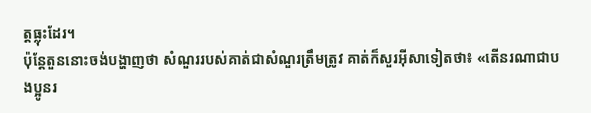ត្តធ្លុះដែរ។
ប៉ុន្តែតួននោះចង់បង្ហាញថា សំណួររបស់គាត់ជាសំណួរត្រឹមត្រូវ គាត់ក៏សួរអ៊ីសាទៀតថា៖ «តើនរណាជាបងប្អូនរ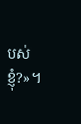បស់ខ្ញុំ?»។